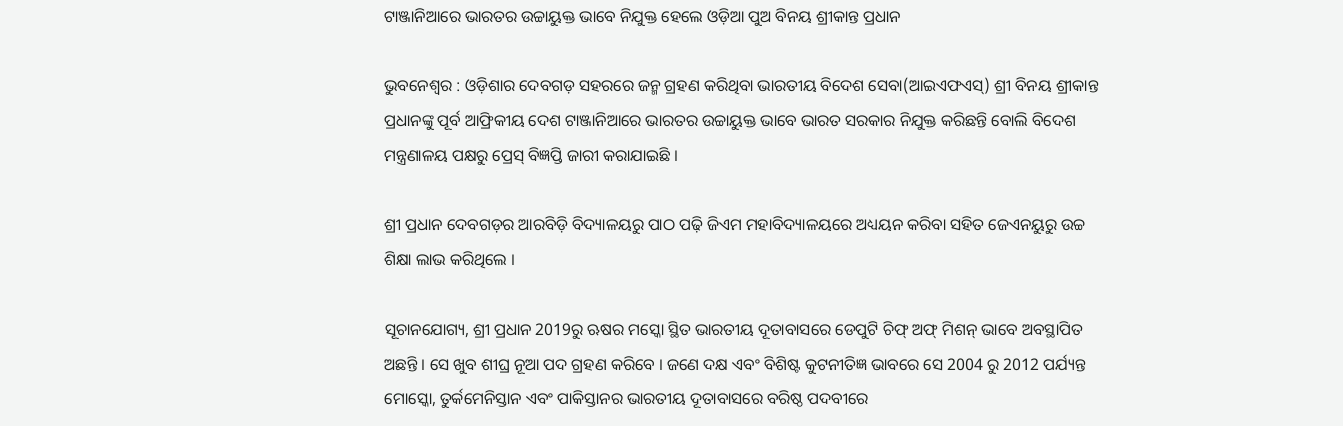ଟାଞ୍ଜାନିଆରେ ଭାରତର ଉଚ୍ଚାୟୁକ୍ତ ଭାବେ ନିଯୁକ୍ତ ହେଲେ ଓଡ଼ିଆ ପୁଅ ବିନୟ ଶ୍ରୀକାନ୍ତ ପ୍ରଧାନ

ଭୁବନେଶ୍ୱର : ଓଡ଼ିଶାର ଦେବଗଡ଼ ସହରରେ ଜନ୍ମ ଗ୍ରହଣ କରିଥିବା ଭାରତୀୟ ବିଦେଶ ସେବା(ଆଇଏଫଏସ୍) ଶ୍ରୀ ବିନୟ ଶ୍ରୀକାନ୍ତ ପ୍ରଧାନଙ୍କୁ ପୂର୍ବ ଆଫ୍ରିକୀୟ ଦେଶ ଟାଞ୍ଜାନିଆରେ ଭାରତର ଉଚ୍ଚାୟୁକ୍ତ ଭାବେ ଭାରତ ସରକାର ନିଯୁକ୍ତ କରିଛନ୍ତି ବୋଲି ବିଦେଶ ମନ୍ତ୍ରଣାଳୟ ପକ୍ଷରୁ ପ୍ରେସ୍ ବିଜ୍ଞପ୍ତି ଜାରୀ କରାଯାଇଛି ।

ଶ୍ରୀ ପ୍ରଧାନ ଦେବଗଡ଼ର ଆରବିଡ଼ି ବିଦ୍ୟାଳୟରୁ ପାଠ ପଢ଼ି ଜିଏମ ମହାବିଦ୍ୟାଳୟରେ ଅଧ୍ୟୟନ କରିବା ସହିତ ଜେଏନୟୁରୁ ଉଚ୍ଚ ଶିକ୍ଷା ଲାଭ କରିଥିଲେ ।

ସୂଚାନଯୋଗ୍ୟ, ଶ୍ରୀ ପ୍ରଧାନ 2019ରୁ ଋଷର ମସ୍କୋ ସ୍ଥିତ ଭାରତୀୟ ଦୂତାବାସରେ ଡେପୁଟି ଚିଫ୍ ଅଫ୍ ମିଶନ୍ ଭାବେ ଅବସ୍ଥାପିତ ଅଛନ୍ତି । ସେ ଖୁବ ଶୀଘ୍ର ନୂଆ ପଦ ଗ୍ରହଣ କରିବେ । ଜଣେ ଦକ୍ଷ ଏବଂ ବିଶିଷ୍ଟ କୁଟନୀତିଜ୍ଞ ଭାବରେ ସେ 2004 ରୁ 2012 ପର୍ଯ୍ୟନ୍ତ ମୋସ୍କୋ, ତୁର୍କମେନିସ୍ତାନ ଏବଂ ପାକିସ୍ତାନର ଭାରତୀୟ ଦୂତାବାସରେ ବରିଷ୍ଠ ପଦବୀରେ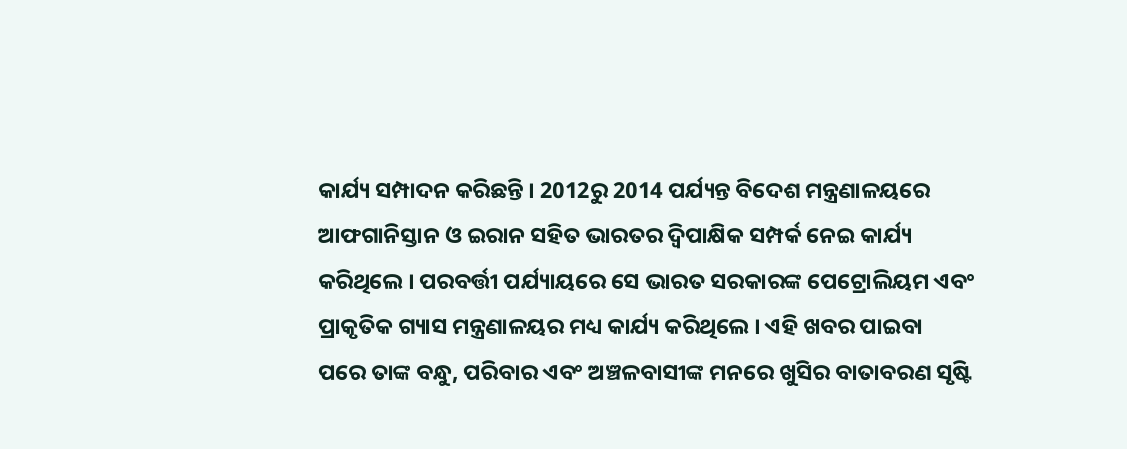କାର୍ଯ୍ୟ ସମ୍ପାଦନ କରିଛନ୍ତି । 2012ରୁ 2014 ପର୍ଯ୍ୟନ୍ତ ବିଦେଶ ମନ୍ତ୍ରଣାଳୟରେ ଆଫଗାନିସ୍ତାନ ଓ ଇରାନ ସହିତ ଭାରତର ଦ୍ୱିପାକ୍ଷିକ ସମ୍ପର୍କ ନେଇ କାର୍ଯ୍ୟ କରିଥିଲେ । ପରବର୍ତ୍ତୀ ପର୍ଯ୍ୟାୟରେ ସେ ଭାରତ ସରକାରଙ୍କ ପେଟ୍ରୋଲିୟମ ଏବଂ ପ୍ରାକୃତିକ ଗ୍ୟାସ ମନ୍ତ୍ରଣାଳୟର ମଧ୍ୟ କାର୍ଯ୍ୟ କରିଥିଲେ । ଏହି ଖବର ପାଇବା ପରେ ତାଙ୍କ ବନ୍ଧୁ, ପରିବାର ଏବଂ ଅଞ୍ଚଳବାସୀଙ୍କ ମନରେ ଖୁସିର ବାତାବରଣ ସୃଷ୍ଟି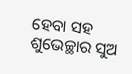ହେବା ସହ ଶୁଭେଚ୍ଛାର ସୁଅ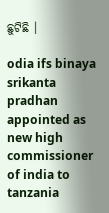ଛୁଟିଛି ।

odia ifs binaya srikanta pradhan appointed as new high commissioner of india to tanzania